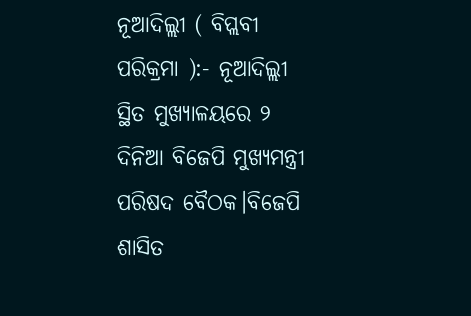ନୂଆଦିଲ୍ଲୀ ( ବିପ୍ଲବୀ ପରିକ୍ରମା ):- ନୂଆଦିଲ୍ଲୀ ସ୍ଥିତ ମୁଖ୍ୟାଳୟରେ ୨ ଦିନିଆ ବିଜେପି ମୁଖ୍ୟମନ୍ତ୍ରୀ ପରିଷଦ ବୈଠକ।ବିଜେପି ଶାସିତ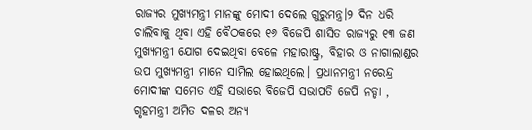ରାଜ୍ୟର ମୁଖ୍ୟମନ୍ତ୍ରୀ ମାନଙ୍କୁ ମୋଦୀ ଦେଲେ ଗୁରୁମନ୍ତ୍ର।୨ ଦିନ ଧରି ଚାଲିବାକୁ ଥିବା ଏହି ବୈଠକରେ ୧୬ ବିଜେପି ଶାସିତ ରାଜ୍ୟରୁ ୧୩ ଜଣ ମୁଖ୍ୟମନ୍ତ୍ରୀ ଯୋଗ ଦେଇଥିବା ବେଳେ ମହାରାଷ୍ଟ୍ର, ବିହାର ଓ ନାଗାଲାଣ୍ଡର ଉପ ମୁଖ୍ୟମନ୍ତ୍ରୀ ମାନେ ସାମିଲ ହୋଇଥିଲେ। ପ୍ରଧାନମନ୍ତ୍ରୀ ନରେନ୍ଦ୍ର ମୋଦୀଙ୍କ ସମେତ ଏହି ସଭାରେ ବିଜେପି ସଭାପତି ଜେପି ନଡ୍ଡା , ଗୃହମନ୍ତ୍ରୀ ଅମିତ ଦଳର ଅନ୍ୟ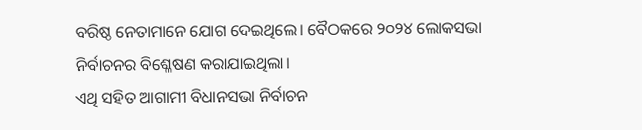ବରିଷ୍ଠ ନେତାମାନେ ଯୋଗ ଦେଇଥିଲେ। ବୈଠକରେ ୨୦୨୪ ଲୋକସଭା ନିର୍ବାଚନର ବିଶ୍ଳେଷଣ କରାଯାଇଥିଲା।
ଏଥି ସହିତ ଆଗାମୀ ବିଧାନସଭା ନିର୍ବାଚନ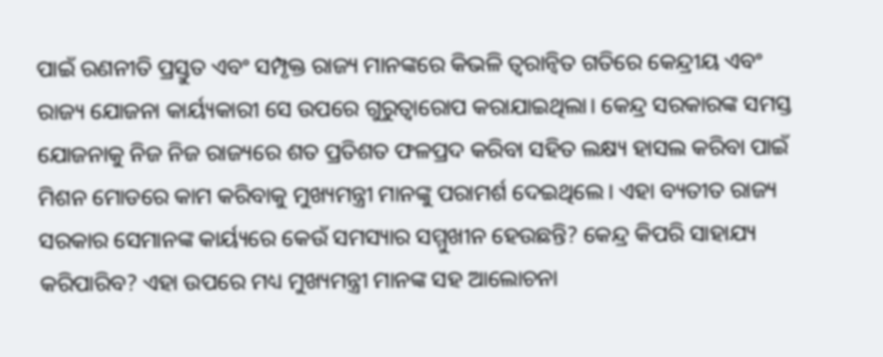ପାଇଁ ରଣନୀତି ପ୍ରସ୍ତୁତ ଏବଂ ସମ୍ପୃକ୍ତ ରାଜ୍ୟ ମାନଙ୍କରେ କିଭଳି ତ୍ବରାନ୍ବିତ ଗତିରେ କେନ୍ଦ୍ରୀୟ ଏବଂ ରାଜ୍ୟ ଯୋଜନା କାର୍ୟ୍ୟକାରୀ ସେ ଉପରେ ଗୁରୁତ୍ୱାରୋପ କରାଯାଇଥିଲା। କେନ୍ଦ୍ର ସରକାରଙ୍କ ସମସ୍ତ ଯୋଜନାକୁ ନିଜ ନିଜ ରାଜ୍ୟରେ ଶତ ପ୍ରତିଶତ ଫଳପ୍ରଦ କରିବା ସହିତ ଲକ୍ଷ୍ୟ ହାସଲ କରିବା ପାଇଁ ମିଶନ ମୋଡରେ କାମ କରିବାକୁ ମୁଖ୍ୟମନ୍ତ୍ରୀ ମାନଙ୍କୁ ପରାମର୍ଶ ଦେଇଥିଲେ। ଏହା ବ୍ୟତୀତ ରାଜ୍ୟ ସରକାର ସେମାନଙ୍କ କାର୍ୟ୍ୟରେ କେଉଁ ସମସ୍ୟାର ସମ୍ମୁଖୀନ ହେଉଛନ୍ତି? କେନ୍ଦ୍ର କିପରି ସାହାଯ୍ୟ କରିପାରିବ? ଏହା ଉପରେ ମଧ୍ୟ ମୁଖ୍ୟମନ୍ତ୍ରୀ ମାନଙ୍କ ସହ ଆଲୋଚନା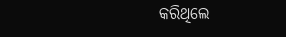କରିଥିଲେ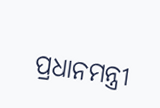ପ୍ରଧାନମନ୍ତ୍ରୀ